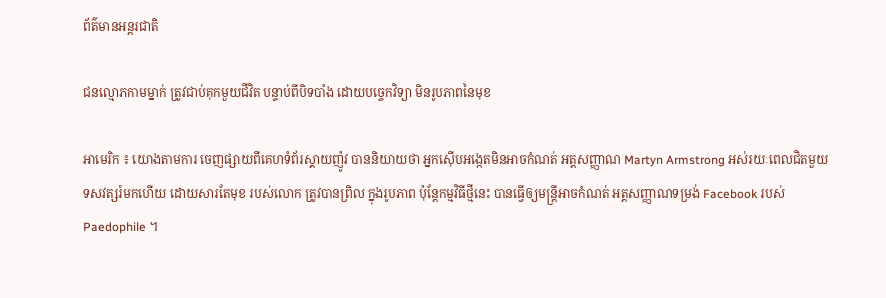ព័ត៌មានអន្តរជាតិ

ជនល្មោភកាមម្នាក់ ត្រូវជាប់គុកមួយជីវិត បន្ទាប់ពីបិទបាំង ដោយបច្ចេកវិទ្យា មិនរូបភាពនៃមុខ

អាមេរិក ៖ យោងតាមការ ចេញផ្សាយពីគេហទំព័រស្គាយញ៉ូវ បាននិយាយថា អ្នកស៊ើបអង្កេតមិនអាចកំណត់ អត្តសញ្ញាណ Martyn Armstrong អស់រយៈពេលជិតមួយ ទសវត្សរ៍មកហើយ ដោយសារតែមុខ របស់លោក ត្រូវបានព្រិល ក្នុងរូបភាព ប៉ុន្តែកម្មវិធីថ្មីនេះ បានធ្វើឲ្យមន្ត្រីអាចកំណត់ អត្តសញ្ញាណទម្រង់ Facebook របស់ Paedophile ។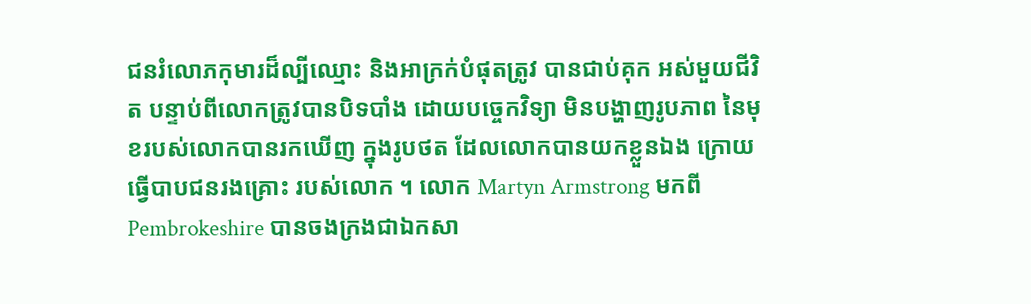ជនរំលោភកុមារដ៏ល្បីឈ្មោះ និងអាក្រក់បំផុតត្រូវ បានជាប់គុក អស់មួយជីវិត បន្ទាប់ពីលោកត្រូវបានបិទបាំង ដោយបច្ចេកវិទ្យា មិនបង្ហាញរូបភាព នៃមុខរបស់លោកបានរកឃើញ ក្នុងរូបថត ដែលលោកបានយកខ្លួនឯង ក្រោយធ្វើបាបជនរងគ្រោះ របស់លោក ។ លោក Martyn Armstrong មកពី Pembrokeshire បានចងក្រងជាឯកសា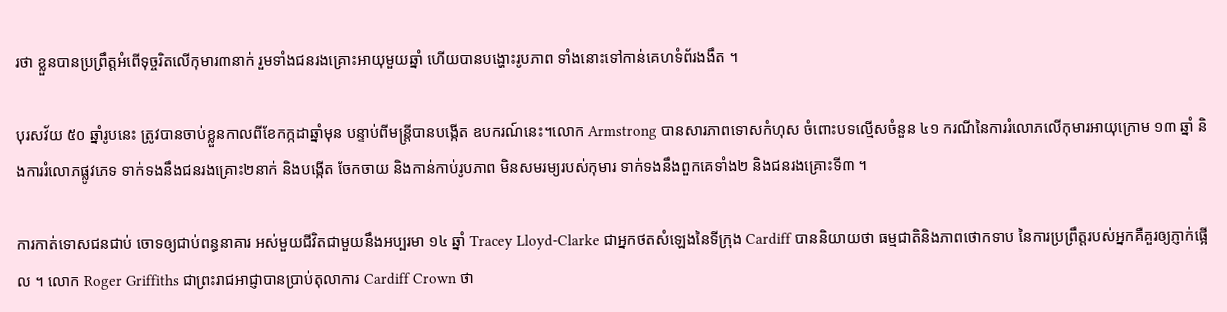រថា ខ្លួនបានប្រព្រឹត្តអំពើទុច្ចរិតលើកុមារ៣នាក់ រួមទាំងជនរងគ្រោះអាយុមួយឆ្នាំ ហើយបានបង្ហោះរូបភាព ទាំងនោះទៅកាន់គេហទំព័រងងឹត ។

បុរសវ័យ ៥០ ឆ្នាំរូបនេះ ត្រូវបានចាប់ខ្លួនកាលពីខែកក្កដាឆ្នាំមុន បន្ទាប់ពីមន្ត្រីបានបង្កើត ឧបករណ៍នេះ។លោក Armstrong បានសារភាពទោសកំហុស ចំពោះបទល្មើសចំនួន ៤១ ករណីនៃការរំលោភលើកុមារអាយុក្រោម ១៣ ឆ្នាំ និងការរំលោភផ្លូវភេទ ទាក់ទងនឹងជនរងគ្រោះ២នាក់ និងបង្កើត ចែកចាយ និងកាន់កាប់រូបភាព មិនសមរម្យរបស់កុមារ ទាក់ទងនឹងពួកគេទាំង២ និងជនរងគ្រោះទី៣ ។

ការកាត់ទោសជនជាប់ ចោទឲ្យជាប់ពន្ធនាគារ អស់មួយជីវិតជាមួយនឹងអប្បរមា ១៤ ឆ្នាំ Tracey Lloyd-Clarke ជាអ្នកថតសំឡេងនៃទីក្រុង Cardiff បាននិយាយថា ធម្មជាតិនិងភាពថោកទាប នៃការប្រព្រឹត្តរបស់អ្នកគឺគួរឲ្យភ្ញាក់ផ្អើល ។ លោក Roger Griffiths ជាព្រះរាជអាជ្ញាបានប្រាប់តុលាការ Cardiff Crown ថា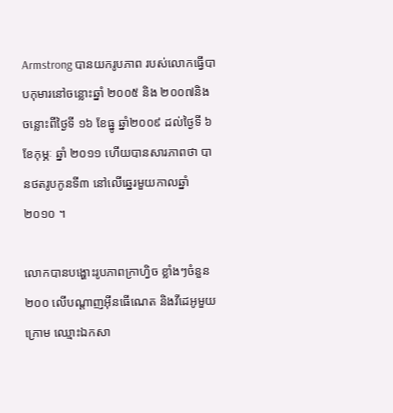Armstrong បានយករូបភាព របស់លោកធ្វើបាបកុមារនៅចន្លោះឆ្នាំ ២០០៥ និង ២០០៧និងចន្លោះពីថ្ងៃទី ១៦ ខែធ្នូ ឆ្នាំ២០០៩ ដល់ថ្ងៃទី ៦ ខែកុម្ភៈ ឆ្នាំ ២០១១ ហើយបានសារភាពថា បានថតរូបកូនទី៣ នៅលើឆ្នេរមួយកាលឆ្នាំ ២០១០ ។

លោកបានបង្ហោះរូបភាពក្រាហ្វិច ខ្លាំងៗចំនួន ២០០ លើបណ្តាញអ៊ីនធើណេត និងវីដេអូមួយក្រោម ឈ្មោះឯកសា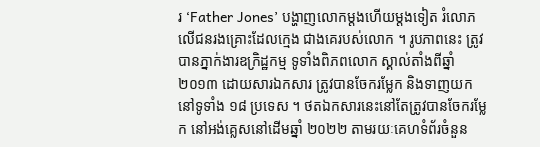រ ‘Father Jones’ បង្ហាញលោកម្តងហើយម្តងទៀត រំលោភលើជនរងគ្រោះដែលក្មេង ជាងគេរបស់លោក ។ រូបភាពនេះ ត្រូវបានភ្នាក់ងារឧក្រិដ្ឋកម្ម ទូទាំងពិភពលោក ស្គាល់តាំងពីឆ្នាំ ២០១៣ ដោយសារឯកសារ ត្រូវបានចែករម្លែក និងទាញយកនៅទូទាំង ១៨ ប្រទេស ។ ថតឯកសារនេះនៅតែត្រូវបានចែករម្លែក នៅអង់គ្លេសនៅដើមឆ្នាំ ២០២២ តាមរយៈគេហទំព័រចំនួន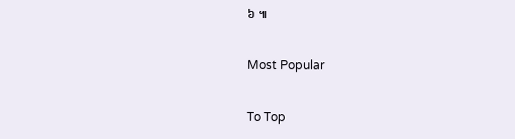៦ ៕

Most Popular

To Top